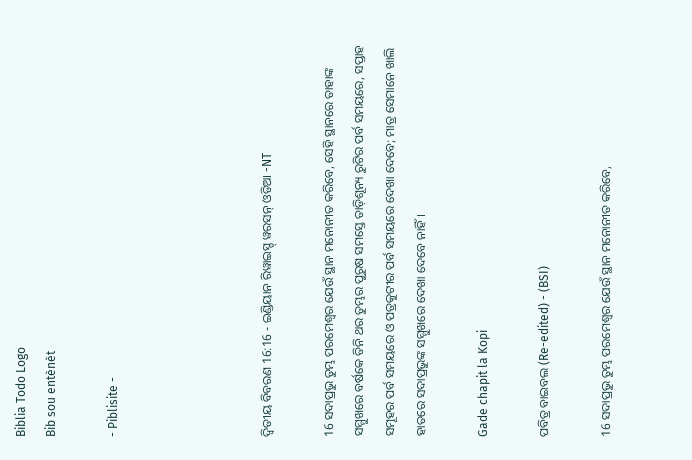Biblia Todo Logo
Bib sou entènèt

- Piblisite -




ଦ୍ଵିତୀୟ ବିବରଣ 16:16 - ଇଣ୍ଡିୟାନ ରିୱାଇସ୍ଡ୍ ୱରସନ୍ ଓଡିଆ -NT

16 ସଦାପ୍ରଭୁ ତୁମ୍ଭ ପରମେଶ୍ୱର ଯେଉଁ ସ୍ଥାନ ମନୋନୀତ କରିବେ, ସେହି ସ୍ଥାନରେ ତାହାଙ୍କ ସମ୍ମୁଖରେ ବର୍ଷକେ ତିନି ଥର ତୁମ୍ଭର ପୁରୁଷ ସମସ୍ତେ ତାଡ଼ିଶୂନ୍ୟ ରୁଟିର ପର୍ବ ସମୟରେ, ସପ୍ତାହ ସମୂହର ପର୍ବ ସମୟରେ ଓ ପତ୍ରକୁଟୀର ପର୍ବ ସମୟରେ ଦେଖା ଦେବେ; ମାତ୍ର ସେମାନେ ଖାଲି ହାତରେ ସଦାପ୍ରଭୁଙ୍କ ସମ୍ମୁଖରେ ଦେଖା ଦେବେ ନାହିଁ।

Gade chapit la Kopi

ପବିତ୍ର ବାଇବଲ (Re-edited) - (BSI)

16 ସଦାପ୍ରଭୁ ତୁମ୍ଭ ପରମେଶ୍ଵର ଯେଉଁ ସ୍ଥାନ ମନୋନୀତ କରିବେ,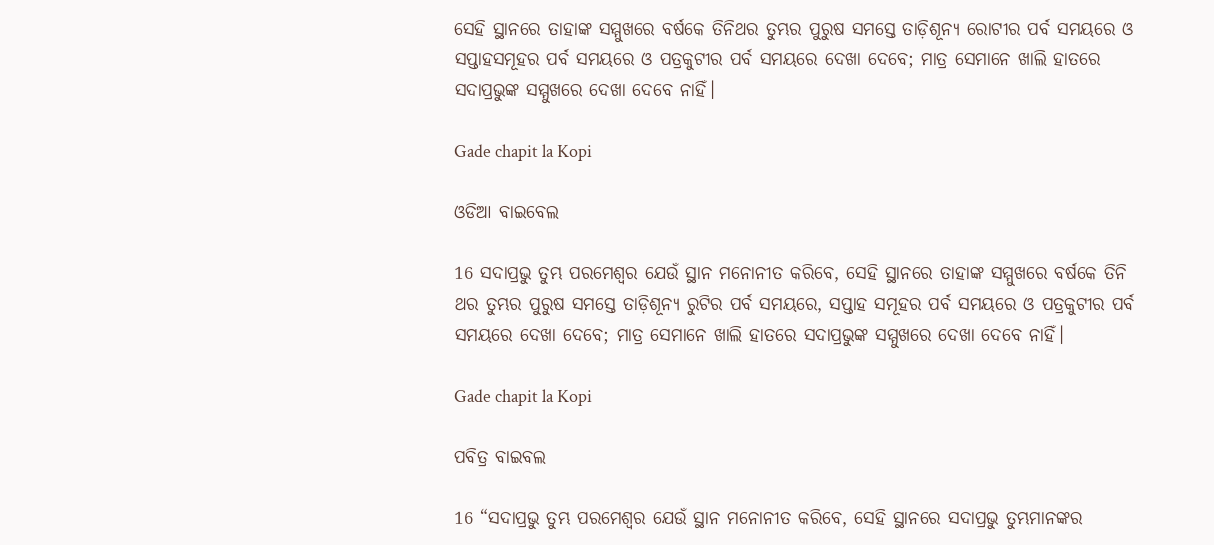ସେହି ସ୍ଥାନରେ ତାହାଙ୍କ ସମ୍ମୁଖରେ ବର୍ଷକେ ତିନିଥର ତୁମ୍ଭର ପୁରୁଷ ସମସ୍ତେ ତାଡ଼ିଶୂନ୍ୟ ରୋଟୀର ପର୍ବ ସମୟରେ ଓ ସପ୍ତାହସମୂହର ପର୍ବ ସମୟରେ ଓ ପତ୍ରକୁଟୀର ପର୍ବ ସମୟରେ ଦେଖା ଦେବେ; ମାତ୍ର ସେମାନେ ଖାଲି ହାତରେ ସଦାପ୍ରଭୁଙ୍କ ସମ୍ମୁଖରେ ଦେଖା ଦେବେ ନାହିଁ।

Gade chapit la Kopi

ଓଡିଆ ବାଇବେଲ

16 ସଦାପ୍ରଭୁ ତୁମ୍ଭ ପରମେଶ୍ୱର ଯେଉଁ ସ୍ଥାନ ମନୋନୀତ କରିବେ, ସେହି ସ୍ଥାନରେ ତାହାଙ୍କ ସମ୍ମୁଖରେ ବର୍ଷକେ ତିନି ଥର ତୁମ୍ଭର ପୁରୁଷ ସମସ୍ତେ ତାଡ଼ିଶୂନ୍ୟ ରୁଟିର ପର୍ବ ସମୟରେ, ସପ୍ତାହ ସମୂହର ପର୍ବ ସମୟରେ ଓ ପତ୍ରକୁଟୀର ପର୍ବ ସମୟରେ ଦେଖା ଦେବେ; ମାତ୍ର ସେମାନେ ଖାଲି ହାତରେ ସଦାପ୍ରଭୁଙ୍କ ସମ୍ମୁଖରେ ଦେଖା ଦେବେ ନାହିଁ।

Gade chapit la Kopi

ପବିତ୍ର ବାଇବଲ

16 “ସଦାପ୍ରଭୁ ତୁମ୍ଭ ପରମେଶ୍ୱର ଯେଉଁ ସ୍ଥାନ ମନୋନୀତ କରିବେ, ସେହି ସ୍ଥାନରେ ସଦାପ୍ରଭୁ ତୁମ୍ଭମାନଙ୍କର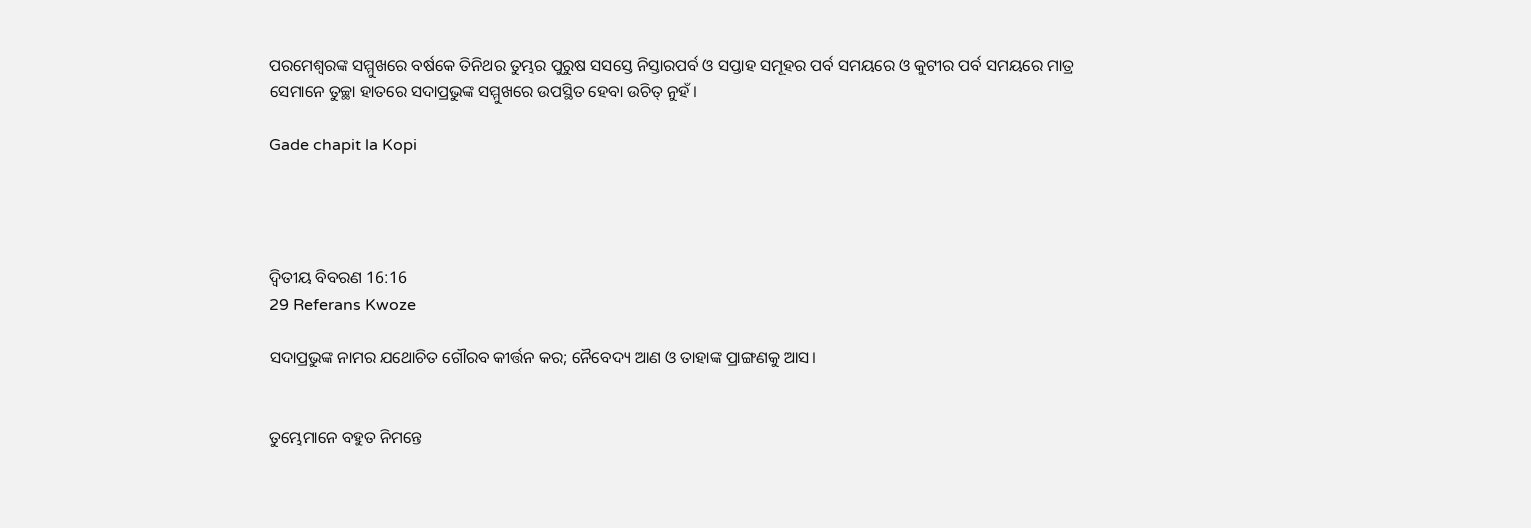ପରମେଶ୍ୱରଙ୍କ ସମ୍ମୁଖରେ ବର୍ଷକେ ତିନିଥର ତୁମ୍ଭର ପୁରୁଷ ସସସ୍ତେ ନିସ୍ତାରପର୍ବ ଓ ସପ୍ତାହ ସମୂହର ପର୍ବ ସମୟରେ ଓ କୁଟୀର ପର୍ବ ସମୟରେ ମାତ୍ର ସେମାନେ ତୁଚ୍ଛା ହାତରେ ସଦାପ୍ରଭୁଙ୍କ ସମ୍ମୁଖରେ ଉପସ୍ଥିତ ହେବା ଉଚିତ୍ ନୁହଁ।

Gade chapit la Kopi




ଦ୍ଵିତୀୟ ବିବରଣ 16:16
29 Referans Kwoze

ସଦାପ୍ରଭୁଙ୍କ ନାମର ଯଥୋଚିତ ଗୌରବ କୀର୍ତ୍ତନ କର; ନୈବେଦ୍ୟ ଆଣ ଓ ତାହାଙ୍କ ପ୍ରାଙ୍ଗଣକୁ ଆସ।


ତୁମ୍ଭେମାନେ ବହୁତ ନିମନ୍ତେ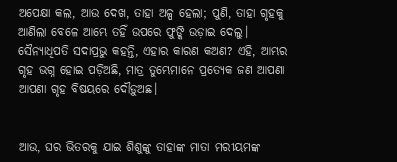ଅପେକ୍ଷା କଲ, ଆଉ ଦେଖ, ତାହା ଅଳ୍ପ ହେଲା; ପୁଣି, ତାହା ଗୃହକୁ ଆଣିଲା ବେଳେ ଆମ୍ଭେ ତହିଁ ଉପରେ ଫୁଙ୍କି ଉଡ଼ାଇ ଦେଲୁ। ସୈନ୍ୟାଧିପତି ସଦାପ୍ରଭୁ କହନ୍ତି, ଏହାର କାରଣ କଅଣ? ଏହି, ଆମ୍ଭର ଗୃହ ଭଗ୍ନ ହୋଇ ପଡ଼ିଅଛି, ମାତ୍ର ତୁମ୍ଭେମାନେ ପ୍ରତ୍ୟେକ ଜଣ ଆପଣା ଆପଣା ଗୃହ ବିଷୟରେ ଦୌଡ଼ୁଅଛ।


ଆଉ, ଘର ଭିତରକୁ ଯାଇ ଶିଶୁଙ୍କୁ ତାହାଙ୍କ ମାତା ମରୀୟମଙ୍କ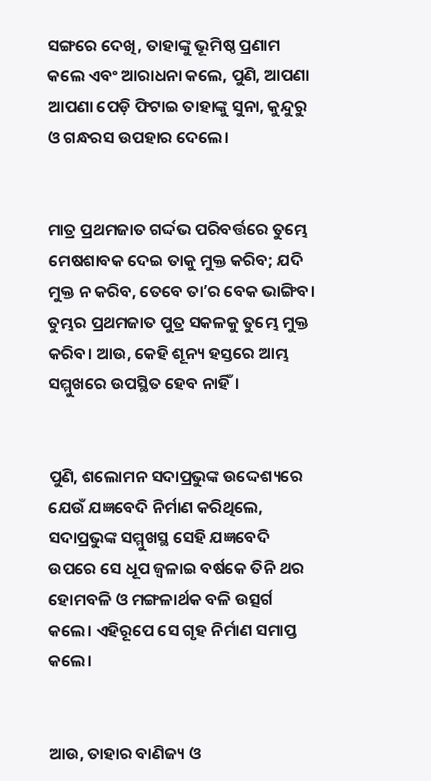ସଙ୍ଗରେ ଦେଖି, ତାହାଙ୍କୁ ଭୂମିଷ୍ଠ ପ୍ରଣାମ କଲେ ଏବଂ ଆରାଧନା କଲେ, ପୁଣି, ଆପଣା ଆପଣା ପେଡ଼ି ଫିଟାଇ ତାହାଙ୍କୁ ସୁନା, କୁନ୍ଦୁରୁ ଓ ଗନ୍ଧରସ ଉପହାର ଦେଲେ।


ମାତ୍ର ପ୍ରଥମଜାତ ଗର୍ଦ୍ଦଭ ପରିବର୍ତ୍ତରେ ତୁମ୍ଭେ ମେଷଶାବକ ଦେଇ ତାକୁ ମୁକ୍ତ କରିବ; ଯଦି ମୁକ୍ତ ନ କରିବ, ତେବେ ତାʼର ବେକ ଭାଙ୍ଗିବ। ତୁମ୍ଭର ପ୍ରଥମଜାତ ପୁତ୍ର ସକଳକୁ ତୁମ୍ଭେ ମୁକ୍ତ କରିବ। ଆଉ, କେହି ଶୂନ୍ୟ ହସ୍ତରେ ଆମ୍ଭ ସମ୍ମୁଖରେ ଉପସ୍ଥିତ ହେବ ନାହିଁ।


ପୁଣି, ଶଲୋମନ ସଦାପ୍ରଭୁଙ୍କ ଉଦ୍ଦେଶ୍ୟରେ ଯେଉଁ ଯଜ୍ଞବେଦି ନିର୍ମାଣ କରିଥିଲେ, ସଦାପ୍ରଭୁଙ୍କ ସମ୍ମୁଖସ୍ଥ ସେହି ଯଜ୍ଞବେଦି ଉପରେ ସେ ଧୂପ ଜ୍ୱଳାଇ ବର୍ଷକେ ତିନି ଥର ହୋମବଳି ଓ ମଙ୍ଗଳାର୍ଥକ ବଳି ଉତ୍ସର୍ଗ କଲେ। ଏହିରୂପେ ସେ ଗୃହ ନିର୍ମାଣ ସମାପ୍ତ କଲେ।


ଆଉ, ତାହାର ବାଣିଜ୍ୟ ଓ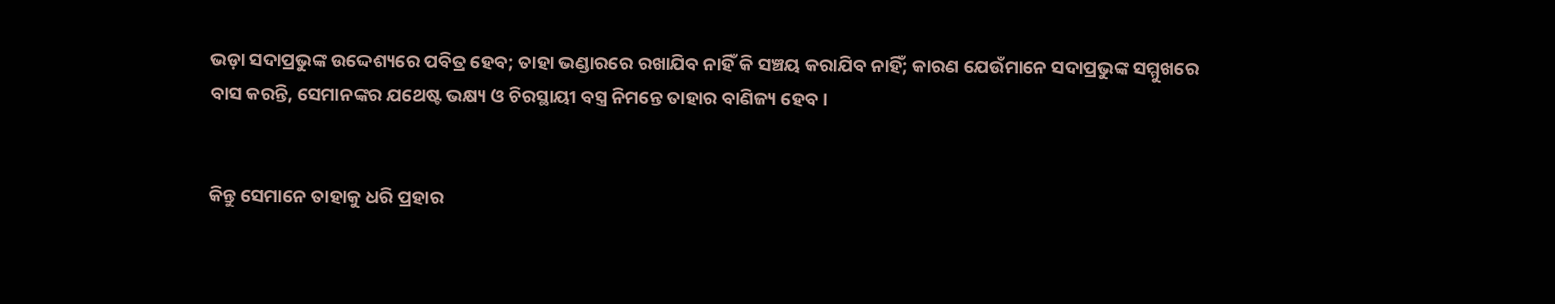ଭଡ଼ା ସଦାପ୍ରଭୁଙ୍କ ଉଦ୍ଦେଶ୍ୟରେ ପବିତ୍ର ହେବ; ତାହା ଭଣ୍ଡାରରେ ରଖାଯିବ ନାହିଁ କି ସଞ୍ଚୟ କରାଯିବ ନାହିଁ; କାରଣ ଯେଉଁମାନେ ସଦାପ୍ରଭୁଙ୍କ ସମ୍ମୁଖରେ ବାସ କରନ୍ତି, ସେମାନଙ୍କର ଯଥେଷ୍ଟ ଭକ୍ଷ୍ୟ ଓ ଚିରସ୍ଥାୟୀ ବସ୍ତ୍ର ନିମନ୍ତେ ତାହାର ବାଣିଜ୍ୟ ହେବ।


କିନ୍ତୁ ସେମାନେ ତାହାକୁ ଧରି ପ୍ରହାର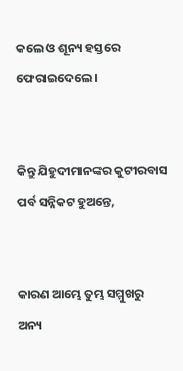କଲେ ଓ ଶୂନ୍ୟ ହସ୍ତରେ ଫେରାଇଦେଲେ।


କିନ୍ତୁ ଯିହୁଦୀମାନଙ୍କର କୁଟୀରବାସ ପର୍ବ ସନ୍ନିକଟ ହୁଅନ୍ତେ,


କାରଣ ଆମ୍ଭେ ତୁମ୍ଭ ସମ୍ମୁଖରୁ ଅନ୍ୟ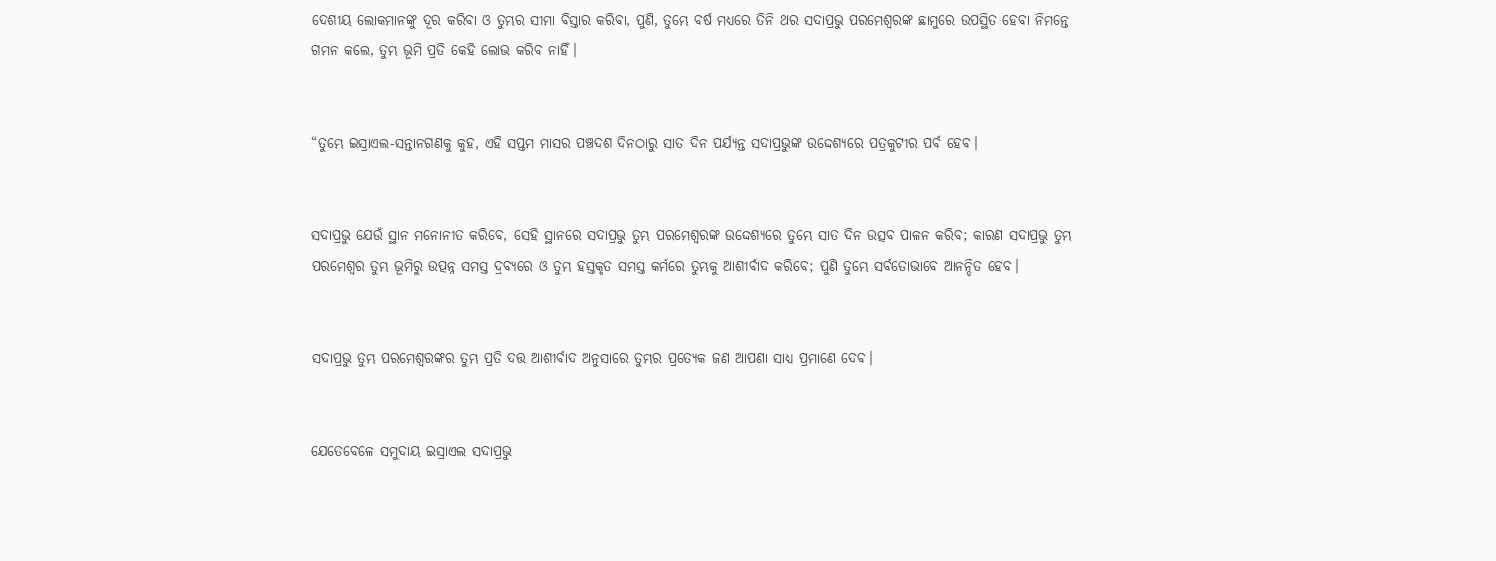ଦେଶୀୟ ଲୋକମାନଙ୍କୁ ଦୂର କରିବା ଓ ତୁମ୍ଭର ସୀମା ବିସ୍ତାର କରିବା, ପୁଣି, ତୁମ୍ଭେ ବର୍ଷ ମଧ୍ୟରେ ତିନି ଥର ସଦାପ୍ରଭୁ ପରମେଶ୍ୱରଙ୍କ ଛାମୁରେ ଉପସ୍ଥିତ ହେବା ନିମନ୍ତେ ଗମନ କଲେ, ତୁମ୍ଭ ଭୂମି ପ୍ରତି କେହି ଲୋଭ କରିବ ନାହିଁ।


“ତୁମ୍ଭେ ଇସ୍ରାଏଲ-ସନ୍ତାନଗଣକୁ କୁହ, ଏହି ସପ୍ତମ ମାସର ପଞ୍ଚଦଶ ଦିନଠାରୁ ସାତ ଦିନ ପର୍ଯ୍ୟନ୍ତ ସଦାପ୍ରଭୁଙ୍କ ଉଦ୍ଦେଶ୍ୟରେ ପତ୍ରକୁଟୀର ପର୍ବ ହେବ।


ସଦାପ୍ରଭୁ ଯେଉଁ ସ୍ଥାନ ମନୋନୀତ କରିବେ, ସେହି ସ୍ଥାନରେ ସଦାପ୍ରଭୁ ତୁମ୍ଭ ପରମେଶ୍ୱରଙ୍କ ଉଦ୍ଦେଶ୍ୟରେ ତୁମ୍ଭେ ସାତ ଦିନ ଉତ୍ସବ ପାଳନ କରିବ; କାରଣ ସଦାପ୍ରଭୁ ତୁମ୍ଭ ପରମେଶ୍ୱର ତୁମ୍ଭ ଭୂମିରୁ ଉତ୍ପନ୍ନ ସମସ୍ତ ଦ୍ରବ୍ୟରେ ଓ ତୁମ୍ଭ ହସ୍ତକୃତ ସମସ୍ତ କର୍ମରେ ତୁମ୍ଭକୁ ଆଶୀର୍ବାଦ କରିବେ; ପୁଣି ତୁମ୍ଭେ ସର୍ବତୋଭାବେ ଆନନ୍ଦିତ ହେବ।


ସଦାପ୍ରଭୁ ତୁମ୍ଭ ପରମେଶ୍ୱରଙ୍କର ତୁମ୍ଭ ପ୍ରତି ଦତ୍ତ ଆଶୀର୍ବାଦ ଅନୁସାରେ ତୁମ୍ଭର ପ୍ରତ୍ୟେକ ଜଣ ଆପଣା ସାଧ୍ୟ ପ୍ରମାଣେ ଦେବ।


ଯେତେବେଳେ ସମୁଦାୟ ଇସ୍ରାଏଲ ସଦାପ୍ରଭୁ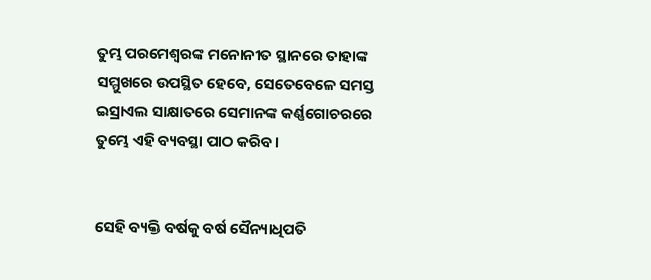ତୁମ୍ଭ ପରମେଶ୍ୱରଙ୍କ ମନୋନୀତ ସ୍ଥାନରେ ତାହାଙ୍କ ସମ୍ମୁଖରେ ଉପସ୍ଥିତ ହେବେ, ସେତେବେଳେ ସମସ୍ତ ଇସ୍ରାଏଲ ସାକ୍ଷାତରେ ସେମାନଙ୍କ କର୍ଣ୍ଣଗୋଚରରେ ତୁମ୍ଭେ ଏହି ବ୍ୟବସ୍ଥା ପାଠ କରିବ।


ସେହି ବ୍ୟକ୍ତି ବର୍ଷକୁ ବର୍ଷ ସୈନ୍ୟାଧିପତି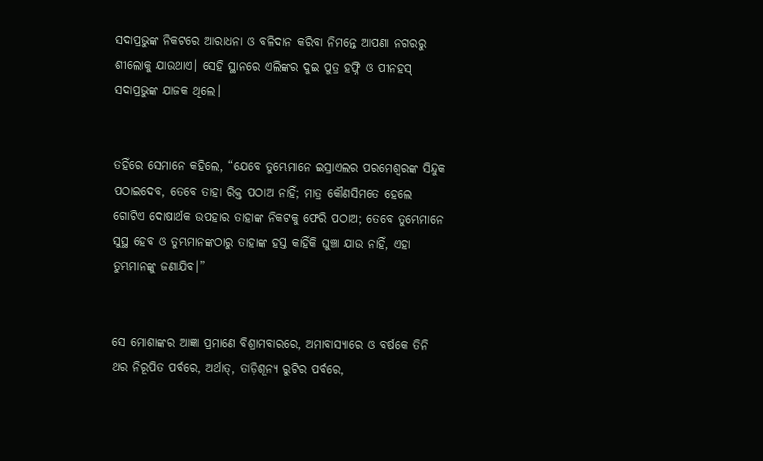ସଦାପ୍ରଭୁଙ୍କ ନିକଟରେ ଆରାଧନା ଓ ବଳିଦାନ କରିବା ନିମନ୍ତେ ଆପଣା ନଗରରୁ ଶୀଲୋକୁ ଯାଉଥାଏ। ସେହି ସ୍ଥାନରେ ଏଲିଙ୍କର ଦୁଇ ପୁତ୍ର ହଫ୍ନି ଓ ପୀନହସ୍‍ ସଦାପ୍ରଭୁଙ୍କ ଯାଜକ ଥିଲେ।


ତହିଁରେ ସେମାନେ କହିଲେ, “ଯେବେ ତୁମ୍ଭେମାନେ ଇସ୍ରାଏଲର ପରମେଶ୍ୱରଙ୍କ ସିନ୍ଦୁକ ପଠାଇଦେବ, ତେବେ ତାହା ରିକ୍ତ ପଠାଅ ନାହିଁ; ମାତ୍ର କୌଣସିମତେ ହେଲେ ଗୋଟିଏ ଦୋଷାର୍ଥକ ଉପହାର ତାହାଙ୍କ ନିକଟକୁ ଫେରି ପଠାଅ; ତେବେ ତୁମ୍ଭେମାନେ ସୁସ୍ଥ ହେବ ଓ ତୁମ୍ଭମାନଙ୍କଠାରୁ ତାହାଙ୍କ ହସ୍ତ କାହିଁକି ଘୁଞ୍ଚା ଯାଉ ନାହିଁ, ଏହା ତୁମ୍ଭମାନଙ୍କୁ ଜଣାଯିବ।”


ସେ ମୋଶାଙ୍କର ଆଜ୍ଞା ପ୍ରମାଣେ ବିଶ୍ରାମବାରରେ, ଅମାବାସ୍ୟାରେ ଓ ବର୍ଷକେ ତିନି ଥର ନିରୂପିତ ପର୍ବରେ, ଅର୍ଥାତ୍‍, ତାଡ଼ିଶୂନ୍ୟ ରୁଟିର ପର୍ବରେ,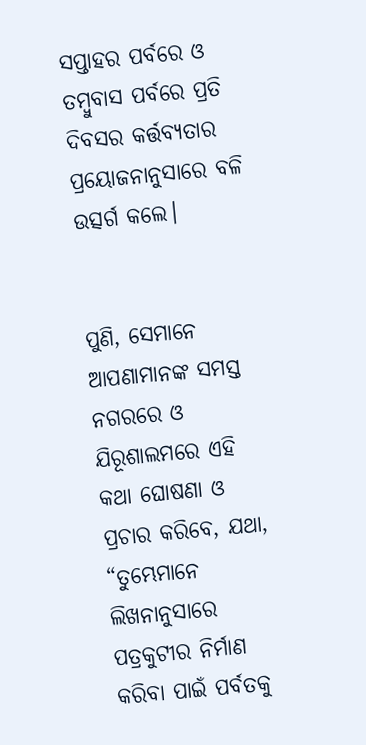ସପ୍ତାହର ପର୍ବରେ ଓ ତମ୍ବୁବାସ ପର୍ବରେ ପ୍ରତି ଦିବସର କର୍ତ୍ତବ୍ୟତାର ପ୍ରୟୋଜନାନୁସାରେ ବଳି ଉତ୍ସର୍ଗ କଲେ।


ପୁଣି, ସେମାନେ ଆପଣାମାନଙ୍କ ସମସ୍ତ ନଗରରେ ଓ ଯିରୂଶାଲମରେ ଏହି କଥା ଘୋଷଣା ଓ ପ୍ରଚାର କରିବେ, ଯଥା, “ତୁମ୍ଭେମାନେ ଲିଖନାନୁସାରେ ପତ୍ରକୁଟୀର ନିର୍ମାଣ କରିବା ପାଇଁ ପର୍ବତକୁ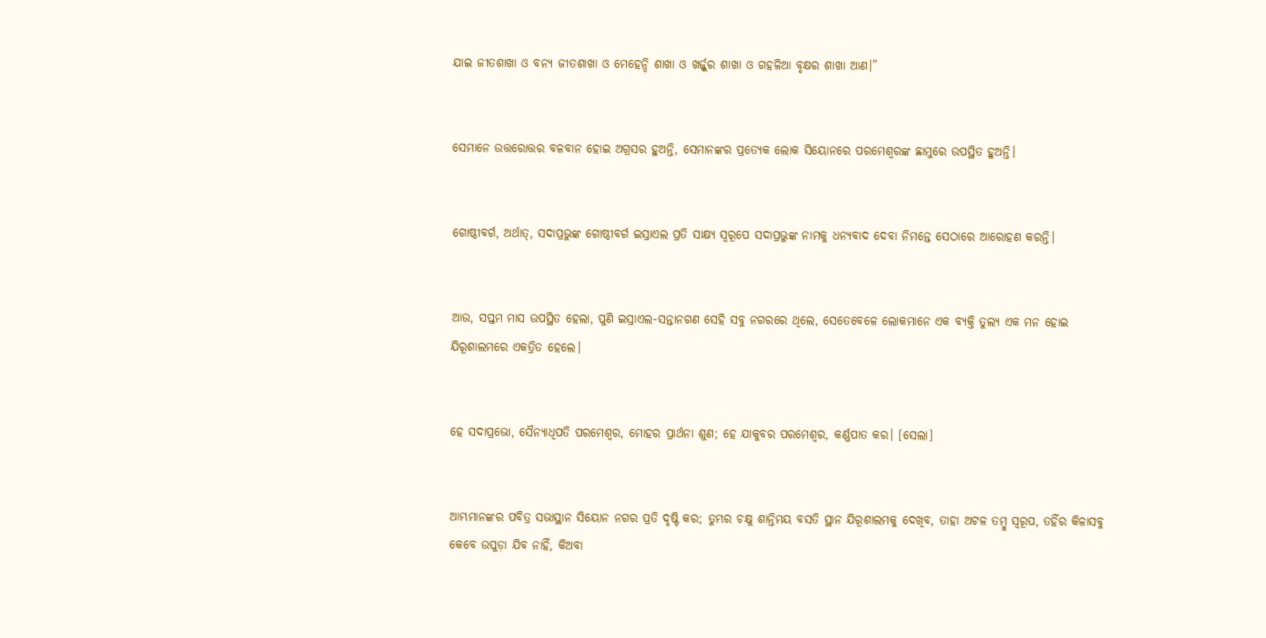ଯାଇ ଜୀତଶାଖା ଓ ବନ୍ୟ ଜୀତଶାଖା ଓ ମେହେନ୍ଦି ଶାଖା ଓ ଖର୍ଜ୍ଜୁର ଶାଖା ଓ ଗହଳିଆ ବୃକ୍ଷର ଶାଖା ଆଣ।”


ସେମାନେ ଉତ୍ତରୋତ୍ତର ବଳବାନ ହୋଇ ଅଗ୍ରସର ହୁଅନ୍ତି, ସେମାନଙ୍କର ପ୍ରତ୍ୟେକ ଲୋକ ସିୟୋନରେ ପରମେଶ୍ୱରଙ୍କ ଛାମୁରେ ଉପସ୍ଥିତ ହୁଅନ୍ତି।


ଗୋଷ୍ଠୀବର୍ଗ, ଅର୍ଥାତ୍‍, ସଦାପ୍ରଭୁଙ୍କ ଗୋଷ୍ଠୀବର୍ଗ ଇସ୍ରାଏଲ ପ୍ରତି ସାକ୍ଷ୍ୟ ସ୍ୱରୂପେ ସଦାପ୍ରଭୁଙ୍କ ନାମକୁ ଧନ୍ୟବାଦ ଦେବା ନିମନ୍ତେ ସେଠାରେ ଆରୋହଣ କରନ୍ତି।


ଆଉ, ସପ୍ତମ ମାସ ଉପସ୍ଥିତ ହେଲା, ପୁଣି ଇସ୍ରାଏଲ-ସନ୍ତାନଗଣ ସେହି ସବୁ ନଗରରେ ଥିଲେ, ସେତେବେଳେ ଲୋକମାନେ ଏକ ବ୍ୟକ୍ତି ତୁଲ୍ୟ ଏକ ମନ ହୋଇ ଯିରୂଶାଲମରେ ଏକତ୍ରିତ ହେଲେ।


ହେ ସଦାପ୍ରଭୋ, ସୈନ୍ୟାଧିପତି ପରମେଶ୍ୱର, ମୋହର ପ୍ରାର୍ଥନା ଶୁଣ; ହେ ଯାକୁବର ପରମେଶ୍ୱର, କର୍ଣ୍ଣପାତ କର। [ସେଲା]


ଆମ୍ଭମାନଙ୍କର ପବିତ୍ର ସଭାସ୍ଥାନ ସିୟୋନ ନଗର ପ୍ରତି ଦୃଷ୍ଟି କର; ତୁମ୍ଭର ଚକ୍ଷୁ ଶାନ୍ତିମୟ ବସତି ସ୍ଥାନ ଯିରୂଶାଲମକୁ ଦେଖିବ, ତାହା ଅଟଳ ତମ୍ବୁ ସ୍ୱରୂପ, ତହିଁର କିଳାସବୁ କେବେ ଉପୁଡ଼ା ଯିବ ନାହିଁ, କିଅବା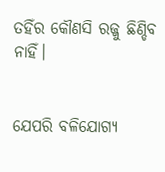ତହିଁର କୌଣସି ରଜ୍ଜୁ ଛିଣ୍ଡିବ ନାହିଁ।


ଯେପରି ବଳିଯୋଗ୍ୟ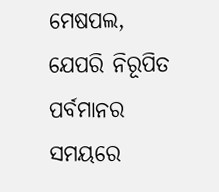ମେଷପଲ, ଯେପରି ନିରୂପିତ ପର୍ବମାନର ସମୟରେ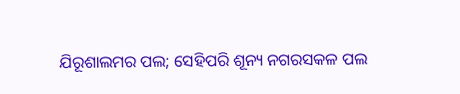ଯିରୂଶାଲମର ପଲ; ସେହିପରି ଶୂନ୍ୟ ନଗରସକଳ ପଲ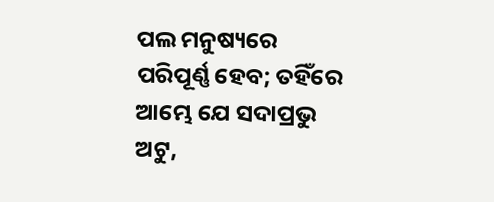ପଲ ମନୁଷ୍ୟରେ ପରିପୂର୍ଣ୍ଣ ହେବ; ତହିଁରେ ଆମ୍ଭେ ଯେ ସଦାପ୍ରଭୁ ଅଟୁ,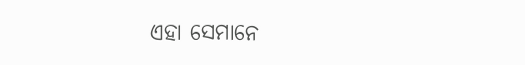ଏହା ସେମାନେ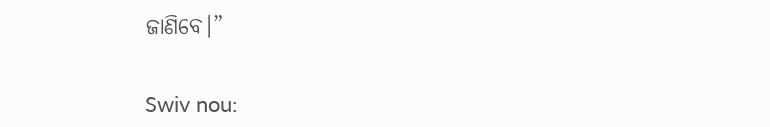ଜାଣିବେ।”


Swiv nou: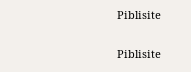Piblisite


Piblisite